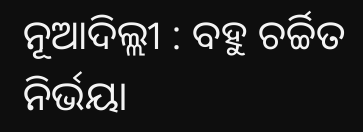ନୂଆଦିଲ୍ଲୀ : ବହୁ ଚର୍ଚ୍ଚିତ ନିର୍ଭୟା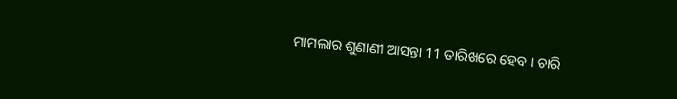ମାମଲାର ଶୁଣାଣୀ ଆସନ୍ତା 11 ତାରିଖରେ ହେବ । ଚାରି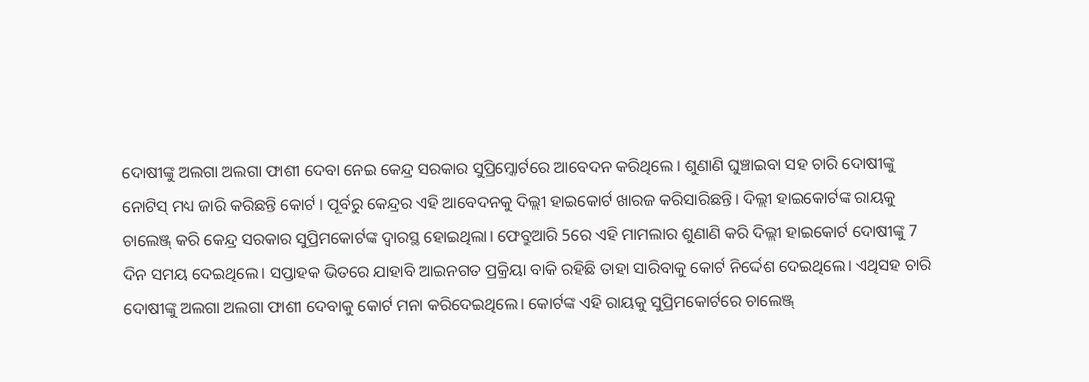ଦୋଷୀଙ୍କୁ ଅଲଗା ଅଲଗା ଫାଶୀ ଦେବା ନେଇ କେନ୍ଦ୍ର ସରକାର ସୁପ୍ରିମ୍କୋର୍ଟରେ ଆବେଦନ କରିଥିଲେ । ଶୁଣାଣି ଘୁଞ୍ଚାଇବା ସହ ଚାରି ଦୋଷୀଙ୍କୁ ନୋଟିସ୍ ମଧ୍ୟ ଜାରି କରିଛନ୍ତି କୋର୍ଟ । ପୂର୍ବରୁ କେନ୍ଦ୍ରର ଏହି ଆବେଦନକୁ ଦିଲ୍ଲୀ ହାଇକୋର୍ଟ ଖାରଜ କରିସାରିଛନ୍ତି। ଦିଲ୍ଲୀ ହାଇକୋର୍ଟଙ୍କ ରାୟକୁ ଚାଲେଞ୍ଜ୍ କରି କେନ୍ଦ୍ର ସରକାର ସୁପ୍ରିମକୋର୍ଟଙ୍କ ଦ୍ୱାରସ୍ଥ ହୋଇଥିଲା। ଫେବ୍ରୁଆରି 5ରେ ଏହି ମାମଲାର ଶୁଣାଣି କରି ଦିଲ୍ଲୀ ହାଇକୋର୍ଟ ଦୋଷୀଙ୍କୁ 7 ଦିନ ସମୟ ଦେଇଥିଲେ। ସପ୍ତାହକ ଭିତରେ ଯାହାବି ଆଇନଗତ ପ୍ରକ୍ରିୟା ବାକି ରହିଛି ତାହା ସାରିବାକୁ କୋର୍ଟ ନିର୍ଦ୍ଦେଶ ଦେଇଥିଲେ। ଏଥିସହ ଚାରି ଦୋଷୀଙ୍କୁ ଅଲଗା ଅଲଗା ଫାଶୀ ଦେବାକୁ କୋର୍ଟ ମନା କରିଦେଇଥିଲେ। କୋର୍ଟଙ୍କ ଏହି ରାୟକୁ ସୁପ୍ରିମକୋର୍ଟରେ ଚାଲେଞ୍ଜ୍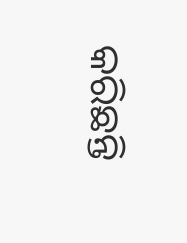କରିଛନ୍ତି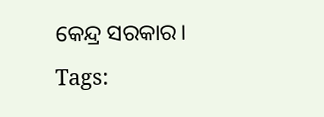କେନ୍ଦ୍ର ସରକାର।
Tags: